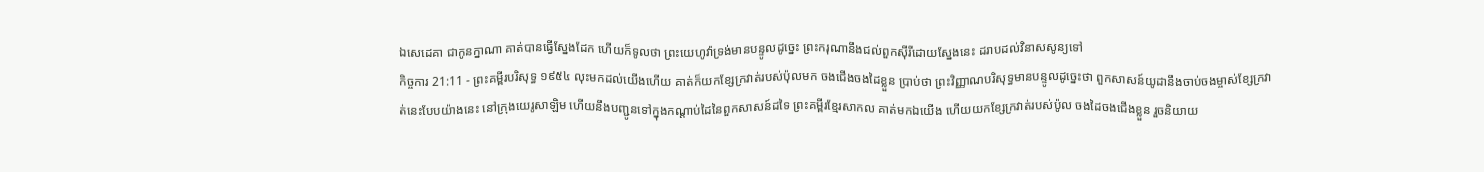ឯសេដេគា ជាកូនក្នាណា គាត់បានធ្វើស្នែងដែក ហើយក៏ទូលថា ព្រះយេហូវ៉ាទ្រង់មានបន្ទូលដូច្នេះ ព្រះករុណានឹងជល់ពួកស៊ីរីដោយស្នែងនេះ ដរាបដល់វិនាសសូន្យទៅ
កិច្ចការ 21:11 - ព្រះគម្ពីរបរិសុទ្ធ ១៩៥៤ លុះមកដល់យើងហើយ គាត់ក៏យកខ្សែក្រវាត់របស់ប៉ុលមក ចងជើងចងដៃខ្លួន ប្រាប់ថា ព្រះវិញ្ញាណបរិសុទ្ធមានបន្ទូលដូច្នេះថា ពួកសាសន៍យូដានឹងចាប់ចងម្ចាស់ខ្សែក្រវាត់នេះបែបយ៉ាងនេះ នៅក្រុងយេរូសាឡិម ហើយនឹងបញ្ជូនទៅក្នុងកណ្តាប់ដៃនៃពួកសាសន៍ដទៃ ព្រះគម្ពីរខ្មែរសាកល គាត់មកឯយើង ហើយយកខ្សែក្រវាត់របស់ប៉ូល ចងដៃចងជើងខ្លួន រួចនិយាយ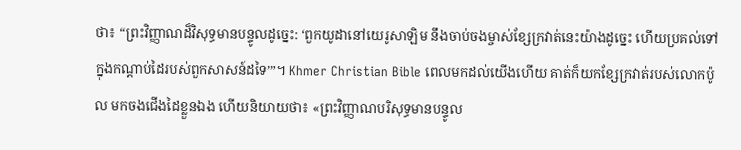ថា៖ “ព្រះវិញ្ញាណដ៏វិសុទ្ធមានបន្ទូលដូច្នេះ: ‘ពួកយូដានៅយេរូសាឡិម នឹងចាប់ចងម្ចាស់ខ្សែក្រវាត់នេះយ៉ាងដូច្នេះ ហើយប្រគល់ទៅក្នុងកណ្ដាប់ដៃរបស់ពួកសាសន៍ដទៃ’”។ Khmer Christian Bible ពេលមកដល់យើងហើយ គាត់ក៏យកខ្សែក្រវាត់របស់លោកប៉ូល មកចងជើងដៃខ្លួនឯង ហើយនិយាយថា៖ «ព្រះវិញ្ញាណបរិសុទ្ធមានបន្ទូល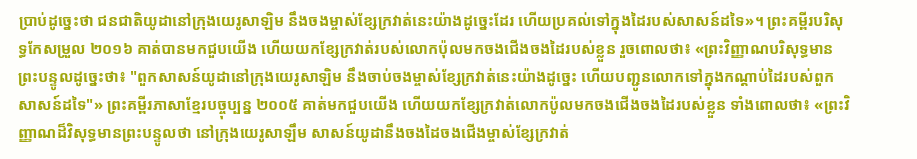ប្រាប់ដូច្នេះថា ជនជាតិយូដានៅក្រុងយេរូសាឡិម នឹងចងម្ចាស់ខ្សែក្រវាត់នេះយ៉ាងដូច្នេះដែរ ហើយប្រគល់ទៅក្នុងដៃរបស់សាសន៍ដទៃ»។ ព្រះគម្ពីរបរិសុទ្ធកែសម្រួល ២០១៦ គាត់បានមកជួបយើង ហើយយកខ្សែក្រវាត់របស់លោកប៉ុលមកចងជើងចងដៃរបស់ខ្លួន រួចពោលថា៖ «ព្រះវិញ្ញាណបរិសុទ្ធមានព្រះបន្ទូលដូច្នេះថា៖ "ពួកសាសន៍យូដានៅក្រុងយេរូសាឡិម នឹងចាប់ចងម្ចាស់ខ្សែក្រវាត់នេះយ៉ាងដូច្នេះ ហើយបញ្ជូនលោកទៅក្នុងកណ្តាប់ដៃរបស់ពួកសាសន៍ដទៃ"» ព្រះគម្ពីរភាសាខ្មែរបច្ចុប្បន្ន ២០០៥ គាត់មកជួបយើង ហើយយកខ្សែក្រវាត់លោកប៉ូលមកចងជើងចងដៃរបស់ខ្លួន ទាំងពោលថា៖ «ព្រះវិញ្ញាណដ៏វិសុទ្ធមានព្រះបន្ទូលថា នៅក្រុងយេរូសាឡឹម សាសន៍យូដានឹងចងដៃចងជើងម្ចាស់ខ្សែក្រវាត់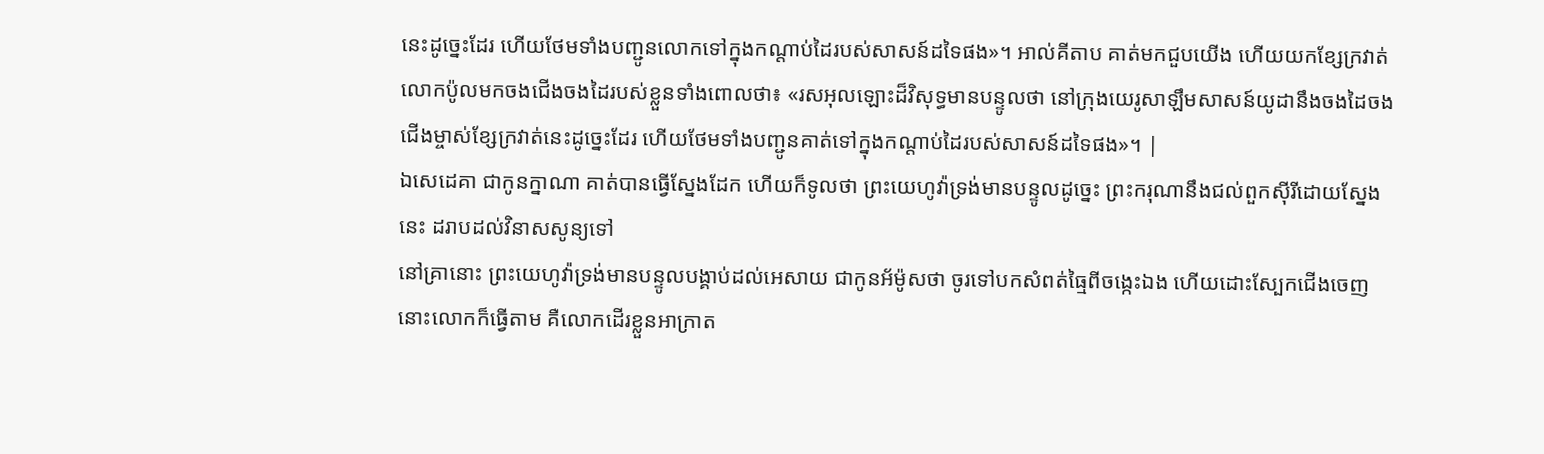នេះដូច្នេះដែរ ហើយថែមទាំងបញ្ជូនលោកទៅក្នុងកណ្ដាប់ដៃរបស់សាសន៍ដទៃផង»។ អាល់គីតាប គាត់មកជួបយើង ហើយយកខ្សែក្រវាត់លោកប៉ូលមកចងជើងចងដៃរបស់ខ្លួនទាំងពោលថា៖ «រសអុលឡោះដ៏វិសុទ្ធមានបន្ទូលថា នៅក្រុងយេរូសាឡឹមសាសន៍យូដានឹងចងដៃចងជើងម្ចាស់ខ្សែក្រវាត់នេះដូច្នេះដែរ ហើយថែមទាំងបញ្ជូនគាត់ទៅក្នុងកណ្ដាប់ដៃរបស់សាសន៍ដទៃផង»។ |
ឯសេដេគា ជាកូនក្នាណា គាត់បានធ្វើស្នែងដែក ហើយក៏ទូលថា ព្រះយេហូវ៉ាទ្រង់មានបន្ទូលដូច្នេះ ព្រះករុណានឹងជល់ពួកស៊ីរីដោយស្នែងនេះ ដរាបដល់វិនាសសូន្យទៅ
នៅគ្រានោះ ព្រះយេហូវ៉ាទ្រង់មានបន្ទូលបង្គាប់ដល់អេសាយ ជាកូនអ័ម៉ូសថា ចូរទៅបកសំពត់ធ្មៃពីចង្កេះឯង ហើយដោះស្បែកជើងចេញ នោះលោកក៏ធ្វើតាម គឺលោកដើរខ្លួនអាក្រាត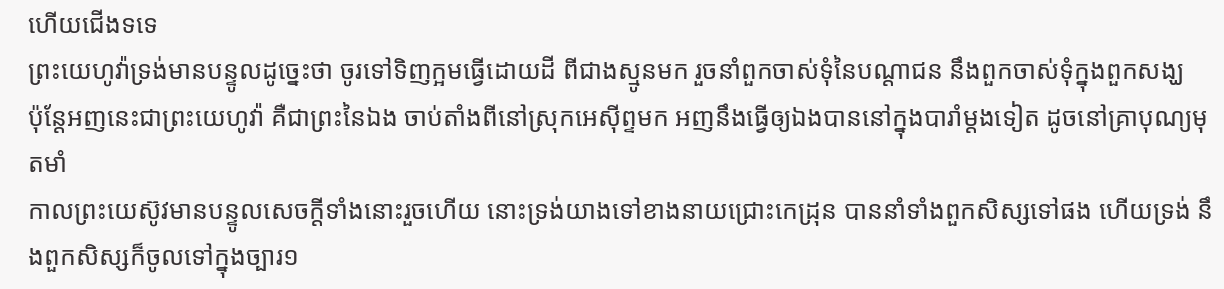ហើយជើងទទេ
ព្រះយេហូវ៉ាទ្រង់មានបន្ទូលដូច្នេះថា ចូរទៅទិញក្អមធ្វើដោយដី ពីជាងស្មូនមក រួចនាំពួកចាស់ទុំនៃបណ្តាជន នឹងពួកចាស់ទុំក្នុងពួកសង្ឃ
ប៉ុន្តែអញនេះជាព្រះយេហូវ៉ា គឺជាព្រះនៃឯង ចាប់តាំងពីនៅស្រុកអេស៊ីព្ទមក អញនឹងធ្វើឲ្យឯងបាននៅក្នុងបារាំម្តងទៀត ដូចនៅគ្រាបុណ្យមុតមាំ
កាលព្រះយេស៊ូវមានបន្ទូលសេចក្ដីទាំងនោះរួចហើយ នោះទ្រង់យាងទៅខាងនាយជ្រោះកេដ្រុន បាននាំទាំងពួកសិស្សទៅផង ហើយទ្រង់ នឹងពួកសិស្សក៏ចូលទៅក្នុងច្បារ១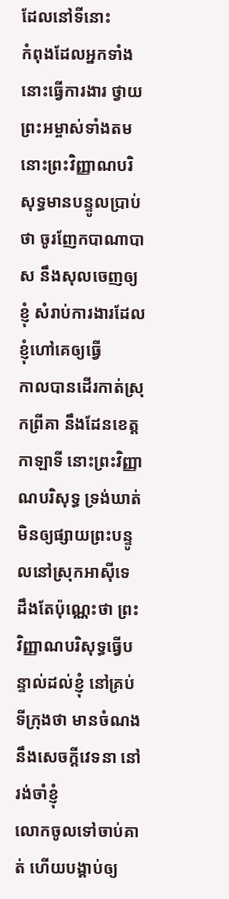ដែលនៅទីនោះ
កំពុងដែលអ្នកទាំងនោះធ្វើការងារ ថ្វាយព្រះអម្ចាស់ទាំងតម នោះព្រះវិញ្ញាណបរិសុទ្ធមានបន្ទូលប្រាប់ថា ចូរញែកបាណាបាស នឹងសុលចេញឲ្យខ្ញុំ សំរាប់ការងារដែលខ្ញុំហៅគេឲ្យធ្វើ
កាលបានដើរកាត់ស្រុកព្រីគា នឹងដែនខេត្តកាឡាទី នោះព្រះវិញ្ញាណបរិសុទ្ធ ទ្រង់ឃាត់ មិនឲ្យផ្សាយព្រះបន្ទូលនៅស្រុកអាស៊ីទេ
ដឹងតែប៉ុណ្ណេះថា ព្រះវិញ្ញាណបរិសុទ្ធធ្វើបន្ទាល់ដល់ខ្ញុំ នៅគ្រប់ទីក្រុងថា មានចំណង នឹងសេចក្ដីវេទនា នៅរង់ចាំខ្ញុំ
លោកចូលទៅចាប់គាត់ ហើយបង្គាប់ឲ្យ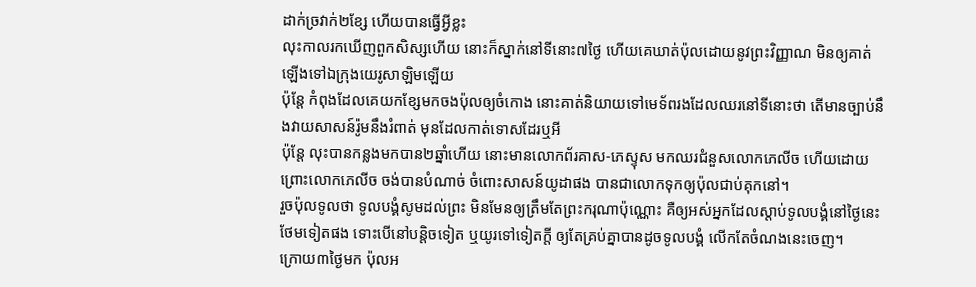ដាក់ច្រវាក់២ខ្សែ ហើយបានធ្វើអ្វីខ្លះ
លុះកាលរកឃើញពួកសិស្សហើយ នោះក៏ស្នាក់នៅទីនោះ៧ថ្ងៃ ហើយគេឃាត់ប៉ុលដោយនូវព្រះវិញ្ញាណ មិនឲ្យគាត់ឡើងទៅឯក្រុងយេរូសាឡិមឡើយ
ប៉ុន្តែ កំពុងដែលគេយកខ្សែមកចងប៉ុលឲ្យចំកោង នោះគាត់និយាយទៅមេទ័ពរងដែលឈរនៅទីនោះថា តើមានច្បាប់នឹងវាយសាសន៍រ៉ូមនឹងរំពាត់ មុនដែលកាត់ទោសដែរឬអី
ប៉ុន្តែ លុះបានកន្លងមកបាន២ឆ្នាំហើយ នោះមានលោកព័រគាស-ភេស្ទុស មកឈរជំនួសលោកភេលីច ហើយដោយព្រោះលោកភេលីច ចង់បានបំណាច់ ចំពោះសាសន៍យូដាផង បានជាលោកទុកឲ្យប៉ុលជាប់គុកនៅ។
រួចប៉ុលទូលថា ទូលបង្គំសូមដល់ព្រះ មិនមែនឲ្យត្រឹមតែព្រះករុណាប៉ុណ្ណោះ គឺឲ្យអស់អ្នកដែលស្តាប់ទូលបង្គំនៅថ្ងៃនេះថែមទៀតផង ទោះបើនៅបន្តិចទៀត ឬយូរទៅទៀតក្តី ឲ្យតែគ្រប់គ្នាបានដូចទូលបង្គំ លើកតែចំណងនេះចេញ។
ក្រោយ៣ថ្ងៃមក ប៉ុលអ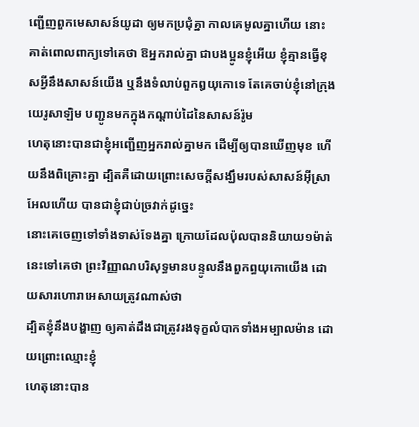ញ្ជើញពួកមេសាសន៍យូដា ឲ្យមកប្រជុំគ្នា កាលគេមូលគ្នាហើយ នោះគាត់ពោលពាក្យទៅគេថា ឱអ្នករាល់គ្នា ជាបងប្អូនខ្ញុំអើយ ខ្ញុំគ្មានធ្វើខុសអ្វីនឹងសាសន៍យើង ឬនឹងទំលាប់ពួកឰយុកោទេ តែគេចាប់ខ្ញុំនៅក្រុងយេរូសាឡិម បញ្ជូនមកក្នុងកណ្តាប់ដៃនៃសាសន៍រ៉ូម
ហេតុនោះបានជាខ្ញុំអញ្ជើញអ្នករាល់គ្នាមក ដើម្បីឲ្យបានឃើញមុខ ហើយនឹងពិគ្រោះគ្នា ដ្បិតគឺដោយព្រោះសេចក្ដីសង្ឃឹមរបស់សាសន៍អ៊ីស្រាអែលហើយ បានជាខ្ញុំជាប់ច្រវាក់ដូច្នេះ
នោះគេចេញទៅទាំងទាស់ទែងគ្នា ក្រោយដែលប៉ុលបាននិយាយ១ម៉ាត់នេះទៅគេថា ព្រះវិញ្ញាណបរិសុទ្ធមានបន្ទូលនឹងពួកព្ធយុកោយើង ដោយសារហោរាអេសាយត្រូវណាស់ថា
ដ្បិតខ្ញុំនឹងបង្ហាញ ឲ្យគាត់ដឹងជាត្រូវរងទុក្ខលំបាកទាំងអម្បាលម៉ាន ដោយព្រោះឈ្មោះខ្ញុំ
ហេតុនោះបាន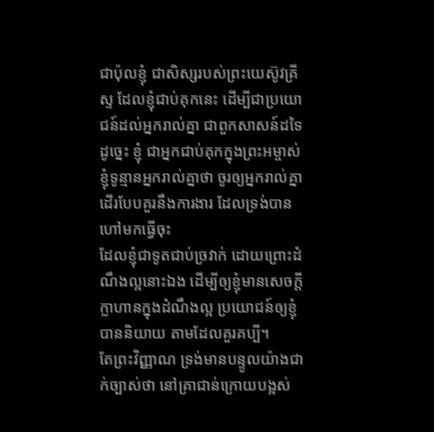ជាប៉ុលខ្ញុំ ជាសិស្សរបស់ព្រះយេស៊ូវគ្រីស្ទ ដែលខ្ញុំជាប់គុកនេះ ដើម្បីជាប្រយោជន៍ដល់អ្នករាល់គ្នា ជាពួកសាសន៍ដទៃ
ដូច្នេះ ខ្ញុំ ជាអ្នកជាប់គុកក្នុងព្រះអម្ចាស់ ខ្ញុំទូន្មានអ្នករាល់គ្នាថា ចូរឲ្យអ្នករាល់គ្នាដើរបែបគួរនឹងការងារ ដែលទ្រង់បានហៅមកធ្វើចុះ
ដែលខ្ញុំជាទូតជាប់ច្រវាក់ ដោយព្រោះដំណឹងល្អនោះឯង ដើម្បីឲ្យខ្ញុំមានសេចក្ដីក្លាហានក្នុងដំណឹងល្អ ប្រយោជន៍ឲ្យខ្ញុំបាននិយាយ តាមដែលគួរគប្បី។
តែព្រះវិញ្ញាណ ទ្រង់មានបន្ទូលយ៉ាងជាក់ច្បាស់ថា នៅគ្រាជាន់ក្រោយបង្អស់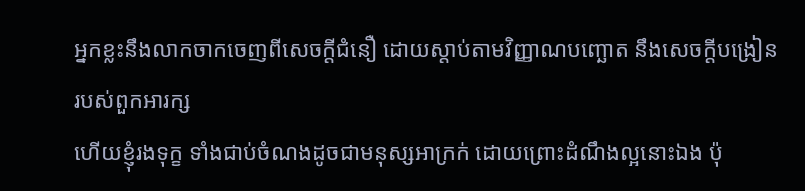អ្នកខ្លះនឹងលាកចាកចេញពីសេចក្ដីជំនឿ ដោយស្តាប់តាមវិញ្ញាណបញ្ឆោត នឹងសេចក្ដីបង្រៀនរបស់ពួកអារក្ស
ហើយខ្ញុំរងទុក្ខ ទាំងជាប់ចំណងដូចជាមនុស្សអាក្រក់ ដោយព្រោះដំណឹងល្អនោះឯង ប៉ុ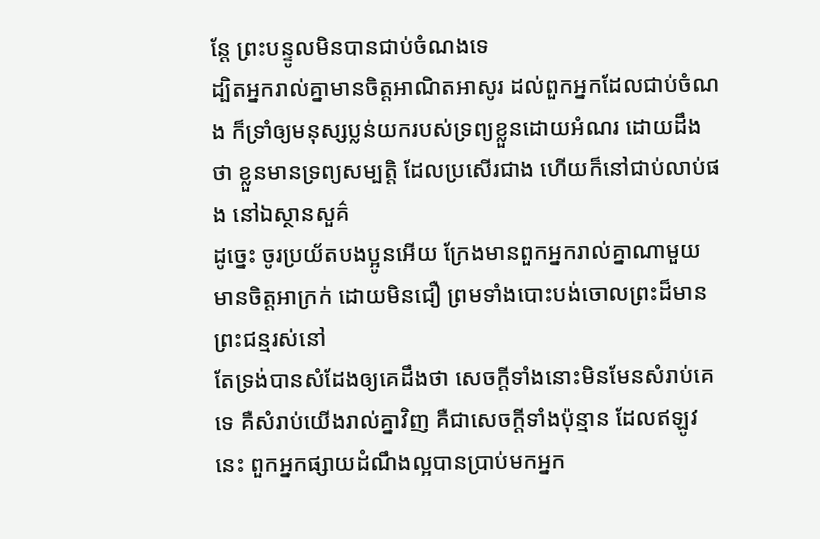ន្តែ ព្រះបន្ទូលមិនបានជាប់ចំណងទេ
ដ្បិតអ្នករាល់គ្នាមានចិត្តអាណិតអាសូរ ដល់ពួកអ្នកដែលជាប់ចំណង ក៏ទ្រាំឲ្យមនុស្សប្លន់យករបស់ទ្រព្យខ្លួនដោយអំណរ ដោយដឹងថា ខ្លួនមានទ្រព្យសម្បត្តិ ដែលប្រសើរជាង ហើយក៏នៅជាប់លាប់ផង នៅឯស្ថានសួគ៌
ដូច្នេះ ចូរប្រយ័តបងប្អូនអើយ ក្រែងមានពួកអ្នករាល់គ្នាណាមួយ មានចិត្តអាក្រក់ ដោយមិនជឿ ព្រមទាំងបោះបង់ចោលព្រះដ៏មានព្រះជន្មរស់នៅ
តែទ្រង់បានសំដែងឲ្យគេដឹងថា សេចក្ដីទាំងនោះមិនមែនសំរាប់គេទេ គឺសំរាប់យើងរាល់គ្នាវិញ គឺជាសេចក្ដីទាំងប៉ុន្មាន ដែលឥឡូវនេះ ពួកអ្នកផ្សាយដំណឹងល្អបានប្រាប់មកអ្នក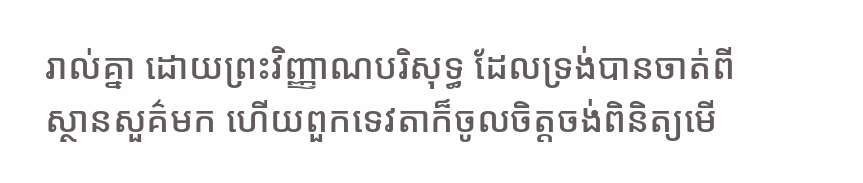រាល់គ្នា ដោយព្រះវិញ្ញាណបរិសុទ្ធ ដែលទ្រង់បានចាត់ពីស្ថានសួគ៌មក ហើយពួកទេវតាក៏ចូលចិត្តចង់ពិនិត្យមើ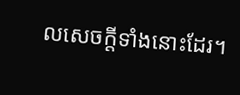លសេចក្ដីទាំងនោះដែរ។